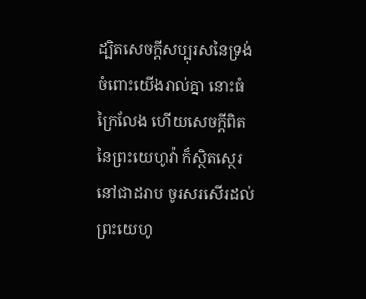ដ្បិតសេចក្ដីសប្បុរសនៃទ្រង់ចំពោះយើងរាល់គ្នា នោះធំក្រៃលែង ហើយសេចក្ដីពិតនៃព្រះយេហូវ៉ា ក៏ស្ថិតស្ថេរនៅជាដរាប ចូរសរសើរដល់ព្រះយេហូ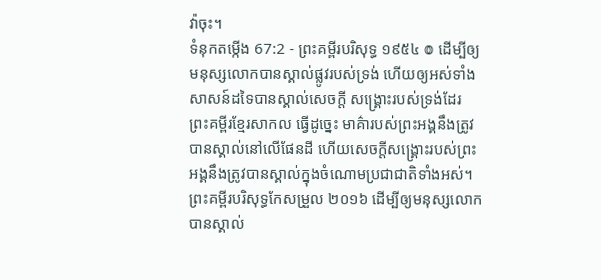វ៉ាចុះ។
ទំនុកតម្កើង 67:2 - ព្រះគម្ពីរបរិសុទ្ធ ១៩៥៤ ៙ ដើម្បីឲ្យមនុស្សលោកបានស្គាល់ផ្លូវរបស់ទ្រង់ ហើយឲ្យអស់ទាំងសាសន៍ដទៃបានស្គាល់សេចក្ដី សង្គ្រោះរបស់ទ្រង់ដែរ ព្រះគម្ពីរខ្មែរសាកល ធ្វើដូច្នេះ មាគ៌ារបស់ព្រះអង្គនឹងត្រូវបានស្គាល់នៅលើផែនដី ហើយសេចក្ដីសង្គ្រោះរបស់ព្រះអង្គនឹងត្រូវបានស្គាល់ក្នុងចំណោមប្រជាជាតិទាំងអស់។ ព្រះគម្ពីរបរិសុទ្ធកែសម្រួល ២០១៦ ដើម្បីឲ្យមនុស្សលោកបានស្គាល់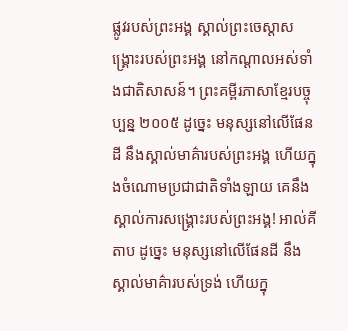ផ្លូវរបស់ព្រះអង្គ ស្គាល់ព្រះចេស្ដាសង្គ្រោះរបស់ព្រះអង្គ នៅកណ្ដាលអស់ទាំងជាតិសាសន៍។ ព្រះគម្ពីរភាសាខ្មែរបច្ចុប្បន្ន ២០០៥ ដូច្នេះ មនុស្សនៅលើផែនដី នឹងស្គាល់មាគ៌ារបស់ព្រះអង្គ ហើយក្នុងចំណោមប្រជាជាតិទាំងឡាយ គេនឹងស្គាល់ការសង្គ្រោះរបស់ព្រះអង្គ! អាល់គីតាប ដូច្នេះ មនុស្សនៅលើផែនដី នឹងស្គាល់មាគ៌ារបស់ទ្រង់ ហើយក្នុ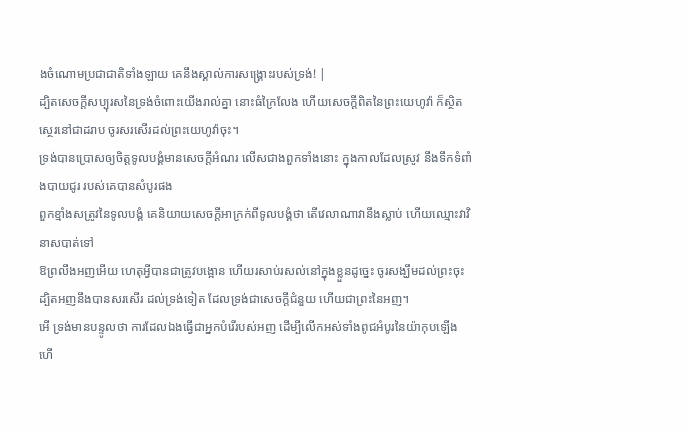ងចំណោមប្រជាជាតិទាំងឡាយ គេនឹងស្គាល់ការសង្គ្រោះរបស់ទ្រង់! |
ដ្បិតសេចក្ដីសប្បុរសនៃទ្រង់ចំពោះយើងរាល់គ្នា នោះធំក្រៃលែង ហើយសេចក្ដីពិតនៃព្រះយេហូវ៉ា ក៏ស្ថិតស្ថេរនៅជាដរាប ចូរសរសើរដល់ព្រះយេហូវ៉ាចុះ។
ទ្រង់បានប្រោសឲ្យចិត្តទូលបង្គំមានសេចក្ដីអំណរ លើសជាងពួកទាំងនោះ ក្នុងកាលដែលស្រូវ នឹងទឹកទំពាំងបាយជូរ របស់គេបានសំបូរផង
ពួកខ្មាំងសត្រូវនៃទូលបង្គំ គេនិយាយសេចក្ដីអាក្រក់ពីទូលបង្គំថា តើវេលាណាវានឹងស្លាប់ ហើយឈ្មោះវាវិនាសបាត់ទៅ
ឱព្រលឹងអញអើយ ហេតុអ្វីបានជាត្រូវបង្អោន ហើយរសាប់រសល់នៅក្នុងខ្លួនដូច្នេះ ចូរសង្ឃឹមដល់ព្រះចុះ ដ្បិតអញនឹងបានសរសើរ ដល់ទ្រង់ទៀត ដែលទ្រង់ជាសេចក្ដីជំនួយ ហើយជាព្រះនៃអញ។
អើ ទ្រង់មានបន្ទូលថា ការដែលឯងធ្វើជាអ្នកបំរើរបស់អញ ដើម្បីលើកអស់ទាំងពូជអំបូរនៃយ៉ាកុបឡើង ហើ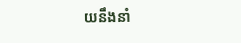យនឹងនាំ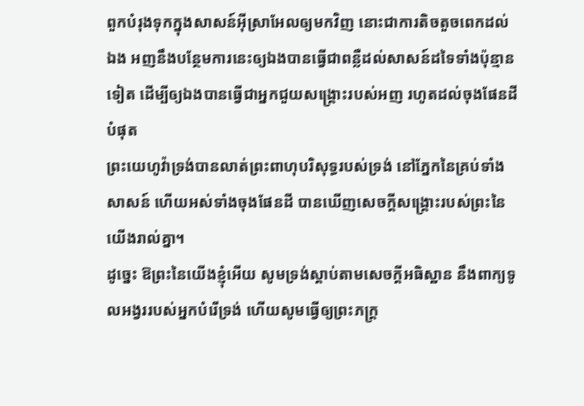ពួកបំរុងទុកក្នុងសាសន៍អ៊ីស្រាអែលឲ្យមកវិញ នោះជាការតិចតួចពេកដល់ឯង អញនឹងបន្ថែមការនេះឲ្យឯងបានធ្វើជាពន្លឺដល់សាសន៍ដទៃទាំងប៉ុន្មានទៀត ដើម្បីឲ្យឯងបានធ្វើជាអ្នកជួយសង្គ្រោះរបស់អញ រហូតដល់ចុងផែនដីបំផុត
ព្រះយេហូវ៉ាទ្រង់បានលាត់ព្រះពាហុបរិសុទ្ធរបស់ទ្រង់ នៅភ្នែកនៃគ្រប់ទាំងសាសន៍ ហើយអស់ទាំងចុងផែនដី បានឃើញសេចក្ដីសង្គ្រោះរបស់ព្រះនៃយើងរាល់គ្នា។
ដូច្នេះ ឱព្រះនៃយើងខ្ញុំអើយ សូមទ្រង់ស្តាប់តាមសេចក្ដីអធិស្ឋាន នឹងពាក្យទូលអង្វររបស់អ្នកបំរើទ្រង់ ហើយសូមធ្វើឲ្យព្រះភក្ត្រ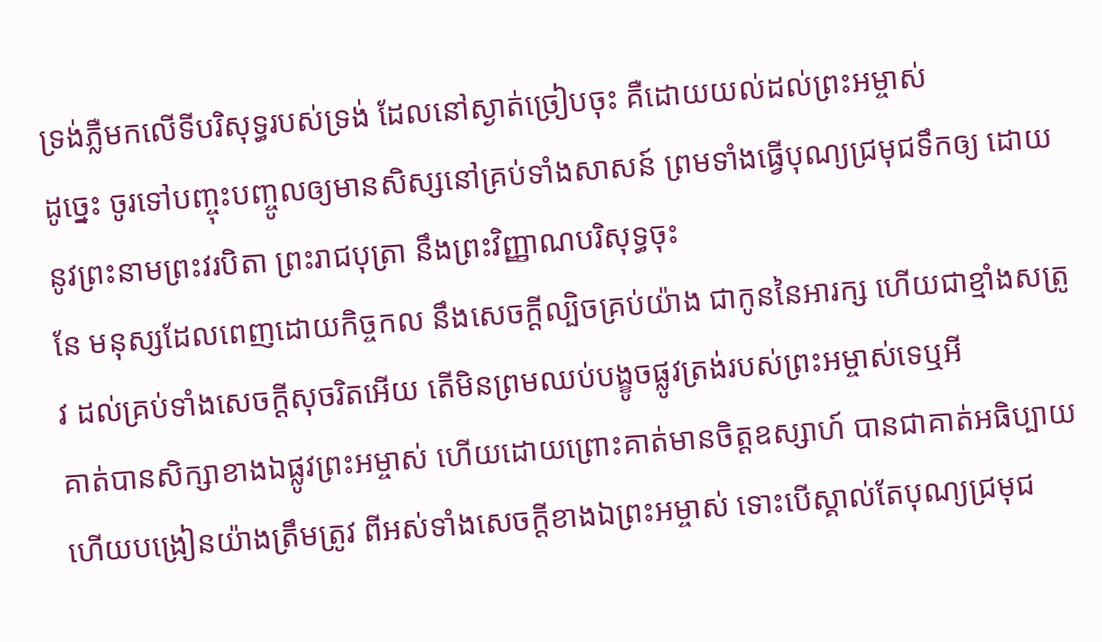ទ្រង់ភ្លឺមកលើទីបរិសុទ្ធរបស់ទ្រង់ ដែលនៅស្ងាត់ច្រៀបចុះ គឺដោយយល់ដល់ព្រះអម្ចាស់
ដូច្នេះ ចូរទៅបញ្ចុះបញ្ចូលឲ្យមានសិស្សនៅគ្រប់ទាំងសាសន៍ ព្រមទាំងធ្វើបុណ្យជ្រមុជទឹកឲ្យ ដោយនូវព្រះនាមព្រះវរបិតា ព្រះរាជបុត្រា នឹងព្រះវិញ្ញាណបរិសុទ្ធចុះ
នែ មនុស្សដែលពេញដោយកិច្ចកល នឹងសេចក្ដីល្បិចគ្រប់យ៉ាង ជាកូននៃអារក្ស ហើយជាខ្មាំងសត្រូវ ដល់គ្រប់ទាំងសេចក្ដីសុចរិតអើយ តើមិនព្រមឈប់បង្ខូចផ្លូវត្រង់របស់ព្រះអម្ចាស់ទេឬអី
គាត់បានសិក្សាខាងឯផ្លូវព្រះអម្ចាស់ ហើយដោយព្រោះគាត់មានចិត្តឧស្សាហ៍ បានជាគាត់អធិប្បាយ ហើយបង្រៀនយ៉ាងត្រឹមត្រូវ ពីអស់ទាំងសេចក្ដីខាងឯព្រះអម្ចាស់ ទោះបើស្គាល់តែបុណ្យជ្រមុជ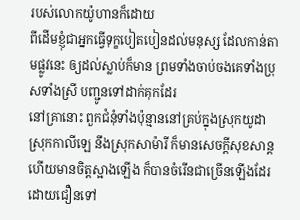របស់លោកយ៉ូហានក៏ដោយ
ពីដើមខ្ញុំជាអ្នកធ្វើទុក្ខបៀតបៀនដល់មនុស្ស ដែលកាន់តាមផ្លូវនេះ ឲ្យដល់ស្លាប់ក៏មាន ព្រមទាំងចាប់ចងគេទាំងប្រុសទាំងស្រី បញ្ជូនទៅដាក់គុកដែរ
នៅគ្រានោះ ពួកជំនុំទាំងប៉ុន្មាននៅគ្រប់ក្នុងស្រុកយូដា ស្រុកកាលីឡេ នឹងស្រុកសាម៉ារី ក៏មានសេចក្ដីសុខសាន្ត ហើយមានចិត្តស្អាងឡើង ក៏បានចំរើនជាច្រើនឡើងដែរ ដោយជឿនទៅ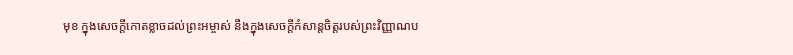មុខ ក្នុងសេចក្ដីកោតខ្លាចដល់ព្រះអម្ចាស់ នឹងក្នុងសេចក្ដីកំសាន្តចិត្តរបស់ព្រះវិញ្ញាណប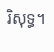រិសុទ្ធ។